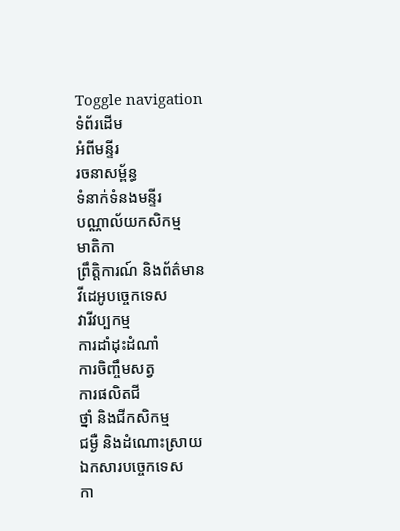Toggle navigation
ទំព័រដើម
អំពីមន្ទីរ
រចនាសម្ព័ន្ធ
ទំនាក់ទំនងមន្ទីរ
បណ្ណាល័យកសិកម្ម
មាតិកា
ព្រឹត្តិការណ៍ និងព័ត៌មាន
វីដេអូបច្ចេកទេស
វារីវប្បកម្ម
ការដាំដុះដំណាំ
ការចិញ្ចឹមសត្វ
ការផលិតជី
ថ្នាំ និងជីកសិកម្ម
ជម្ងឺ និងដំណោះស្រាយ
ឯកសារបច្ចេកទេស
កា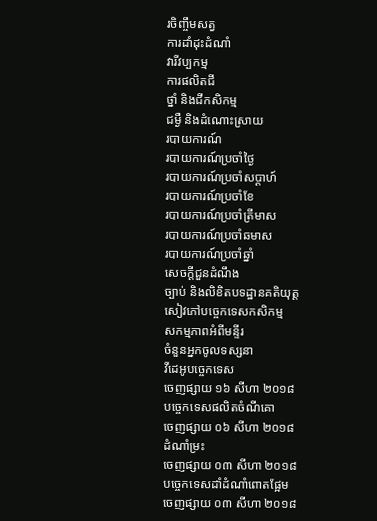រចិញ្ចឹមសត្វ
ការដាំដុះដំណាំ
វារីវប្បកម្ម
ការផលិតជី
ថ្នាំ និងជីកសិកម្ម
ជម្ងឺ និងដំណោះស្រាយ
របាយការណ៍
របាយការណ៍ប្រចាំថ្ងៃ
របាយការណ៍ប្រចាំសប្តាហ៍
របាយការណ៍ប្រចាំខែ
របាយការណ៍ប្រចាំត្រីមាស
របាយការណ៍ប្រចាំឆមាស
របាយការណ៍ប្រចាំឆ្នាំ
សេចក្តីជួនដំណឹង
ច្បាប់ និងលិខិតបទដ្ឋានគតិយុត្ត
សៀវភៅបច្ចេកទេសកសិកម្ម
សកម្មភាពអំពីមន្ទីរ
ចំនួនអ្នកចូលទស្សនា
វីដេអូបច្ចេកទេស
ចេញផ្សាយ ១៦ សីហា ២០១៨
បច្ចេកទេសផលិតចំណីគោ
ចេញផ្សាយ ០៦ សីហា ២០១៨
ដំណាំម្រះ
ចេញផ្សាយ ០៣ សីហា ២០១៨
បច្ចេកទេសដាំដំណាំពោតផ្អែម
ចេញផ្សាយ ០៣ សីហា ២០១៨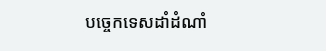បច្ចេកទេសដាំដំណាំ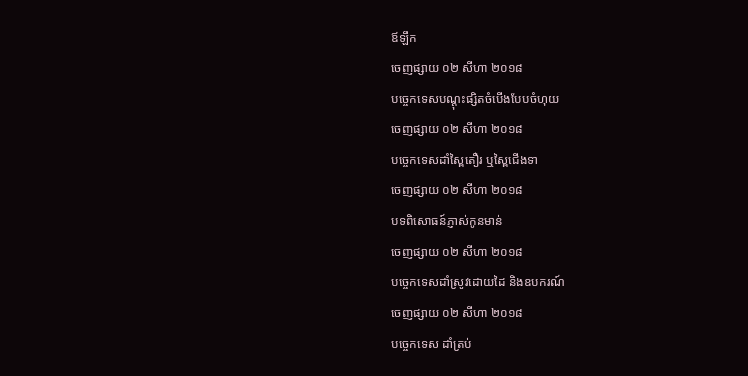ឪឡឹក
ចេញផ្សាយ ០២ សីហា ២០១៨
បច្ចេកទេសបណ្ដុះផ្សិតចំបើងបែបចំហុយ
ចេញផ្សាយ ០២ សីហា ២០១៨
បច្ចេកទេសដាំស្ពៃតឿរ ឬស្ពៃជើងទា
ចេញផ្សាយ ០២ សីហា ២០១៨
បទពិសោធន៍ភ្ញាស់កូនមាន់
ចេញផ្សាយ ០២ សីហា ២០១៨
បច្ចេកទេសដាំស្រូវដោយដៃ និងឧបករណ៍
ចេញផ្សាយ ០២ សីហា ២០១៨
បច្ចេកទេស ដាំត្រប់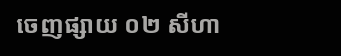ចេញផ្សាយ ០២ សីហា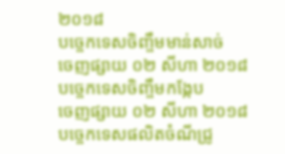២០១៨
បច្ចេកទេសចិញ្ចឹមមាន់សាច់
ចេញផ្សាយ ០២ សីហា ២០១៨
បច្ចេកទេសចិញ្ចឹមកង្កែប
ចេញផ្សាយ ០២ សីហា ២០១៨
បច្ចេកទេសផលិតចំណីជ្រូ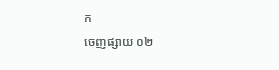ក
ចេញផ្សាយ ០២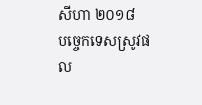សីហា ២០១៨
បច្ចេកទេសស្រូវផល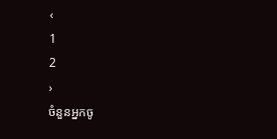‹
1
2
›
ចំនួនអ្នកចូ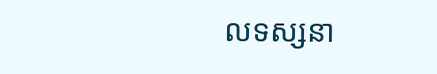លទស្សនា